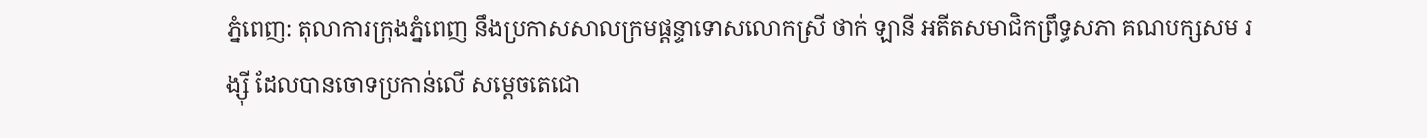ភ្នំពេញ: តុលាការក្រុងភ្នំពេញ នឹងប្រកាសសាលក្រមផ្តន្ទាទោសលោកស្រី ថាក់ ឡានី អតីតសមាជិកព្រឹទ្ធសភា គណបក្សសម រង្ស៊ី ដែលបានចោទប្រកាន់លើ សម្តេចតេជោ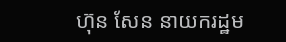ហ៊ុន សែន នាយករដ្ឋម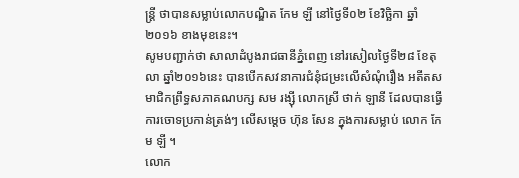ន្ត្រី ថាបានសម្លាប់លោកបណ្ឌិត កែម ឡី នៅថ្ងៃទី០២ ខែវិច្ឆិកា ឆ្នាំ២០១៦ ខាងមុខនេះ។
សូមបញ្ជាក់ថា សាលាដំបូងរាជធានីភ្នំពេញ នៅរសៀលថ្ងៃទី២៨ ខែតុលា ឆ្នាំ២០១៦នេះ បានបើកសវនាការជំនុំជម្រះលើសំណុំរឿង អតីតសមាជិកព្រឹទ្ធសភាគណបក្ស សម រង្ស៊ី លោកស្រី ថាក់ ឡានី ដែលបានធ្វើការចោទប្រកាន់ត្រង់ៗ លើសម្តេច ហ៊ុន សែន ក្នុងការសម្លាប់ លោក កែម ឡី ។
លោក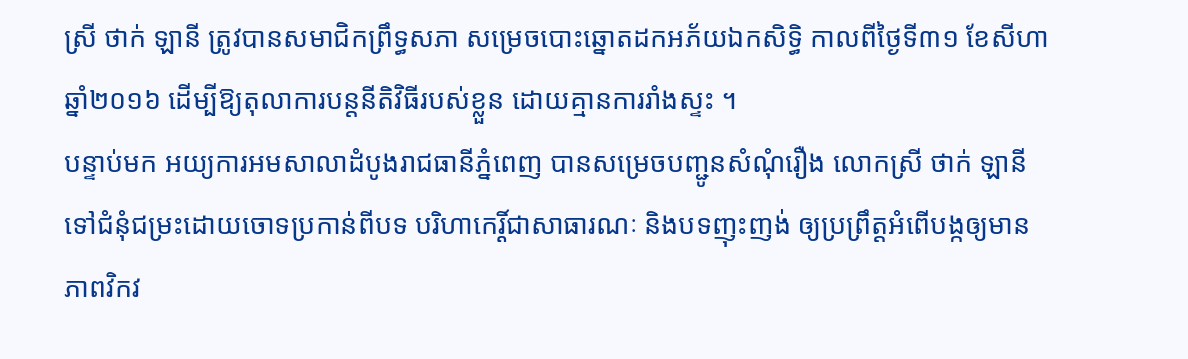ស្រី ថាក់ ឡានី ត្រូវបានសមាជិកព្រឹទ្ធសភា សម្រេចបោះឆ្នោតដកអភ័យឯកសិទ្ធិ កាលពីថ្ងៃទី៣១ ខែសីហា ឆ្នាំ២០១៦ ដើម្បីឱ្យតុលាការបន្តនីតិវិធីរបស់ខ្លួន ដោយគ្មានការរាំងស្ទះ ។
បន្ទាប់មក អយ្យការអមសាលាដំបូងរាជធានីភ្នំពេញ បានសម្រេចបញ្ជូនសំណុំរឿង លោកស្រី ថាក់ ឡានី ទៅជំនុំជម្រះដោយចោទប្រកាន់ពីបទ បរិហាកេរ្តិ៍ជាសាធារណៈ និងបទញុះញង់ ឲ្យប្រព្រឹត្តអំពើបង្កឲ្យមានភាពវិកវ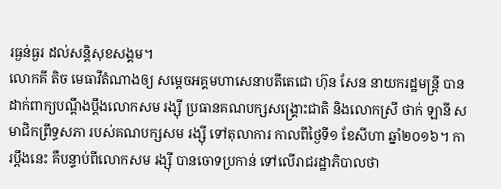រធ្ងន់ធ្ងរ ដល់សន្តិសុខសង្គម។
លោកគី តិច មេធាវីតំណាងឲ្យ សម្តេចអគ្គមហាសេនាបតីតេជោ ហ៊ុន សែន នាយករដ្ឋមន្ត្រី បានដាក់ពាក្យបណ្តឹងប្តឹងលោកសម រង្ស៊ី ប្រធានគណបក្សសង្គ្រោះជាតិ និងលោកស្រី ថាក់ ឡានី សមាជិកព្រឹទ្ធសភា របស់គណបក្សសម រង្ស៊ី ទៅតុលាការ កាលពីថ្ងៃទី១ ខែសីហា ឆ្នាំ២០១៦។ ការប្តឹងនេះ គឺបន្ទាប់ពីលោកសម រង្ស៊ី បានចោទប្រកាន់ ទៅលើរាជរដ្ឋាភិបាលថា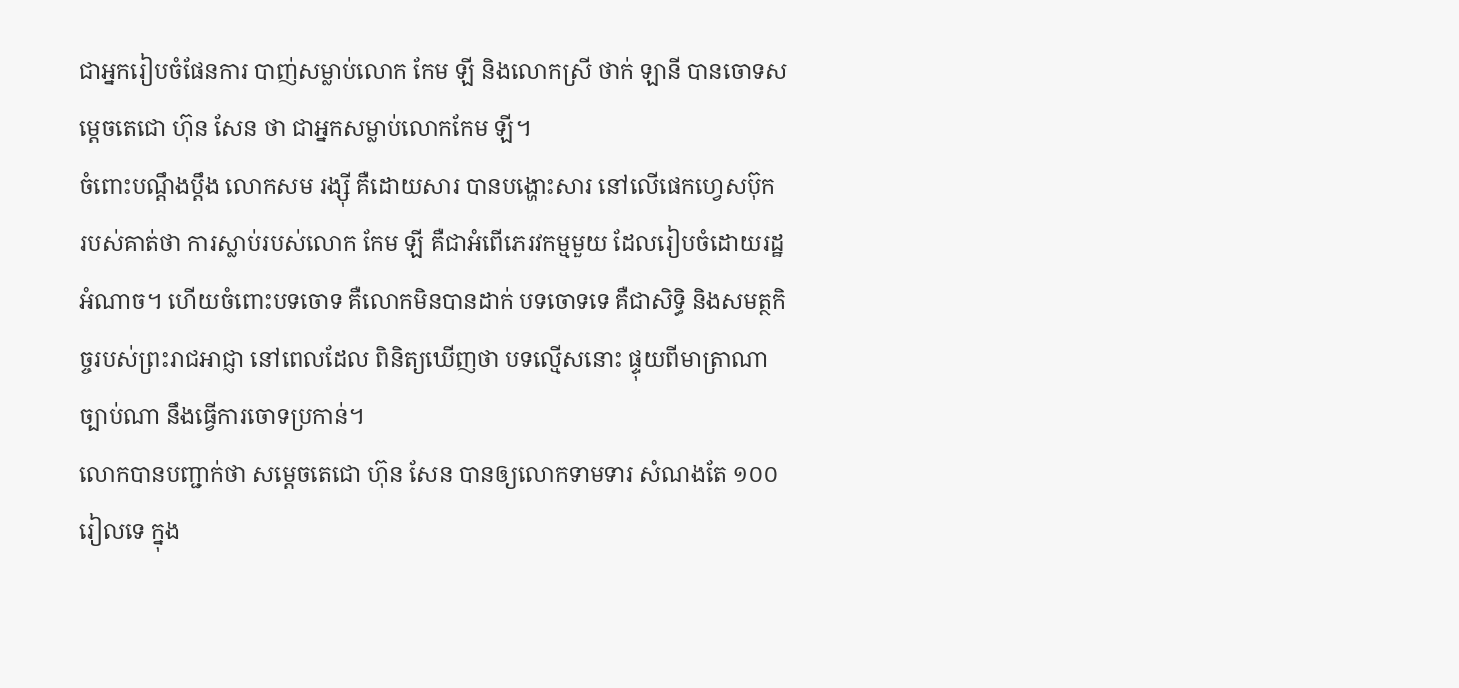ជាអ្នករៀបចំផែនការ បាញ់សម្លាប់លោក កែម ឡី និងលោកស្រី ថាក់ ឡានី បានចោទសម្តេចតេជោ ហ៊ុន សែន ថា ជាអ្នកសម្លាប់លោកកែម ឡី។
ចំពោះបណ្តឹងប្តឹង លោកសម រង្ស៊ី គឺដោយសារ បានបង្ហោះសារ នៅលើផេកហ្វេសប៊ុក របស់គាត់ថា ការស្លាប់របស់លោក កែម ឡី គឺជាអំពើភេរវកម្មមួយ ដែលរៀបចំដោយរដ្ឋអំណាច។ ហើយចំពោះបទចោទ គឺលោកមិនបានដាក់ បទចោទទេ គឺជាសិទ្ធិ និងសមត្ថកិច្ចរបស់ព្រះរាជអាជ្ញា នៅពេលដែល ពិនិត្យឃើញថា បទល្មើសនោះ ផ្ទុយពីមាត្រាណា ច្បាប់ណា នឹងធ្វើការចោទប្រកាន់។
លោកបានបញ្ជាក់ថា សម្តេចតេជោ ហ៊ុន សែន បានឲ្យលោកទាមទារ សំណងតែ ១០០ រៀលទេ ក្នុង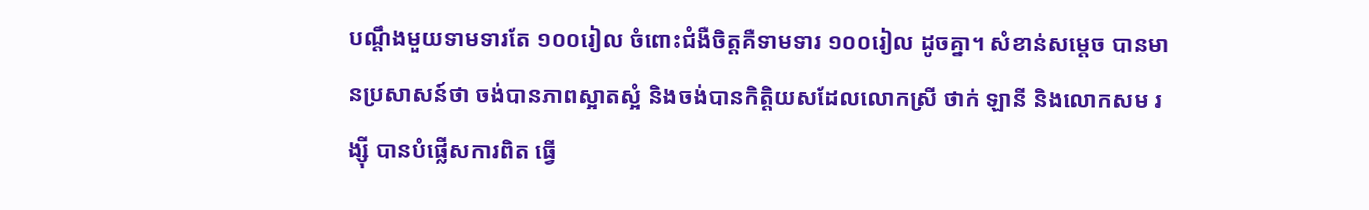បណ្តឹងមួយទាមទារតែ ១០០រៀល ចំពោះជំងឺចិត្តគឺទាមទារ ១០០រៀល ដូចគ្នា។ សំខាន់សម្តេច បានមានប្រសាសន៍ថា ចង់បានភាពស្អាតស្អំ និងចង់បានកិត្តិយសដែលលោកស្រី ថាក់ ឡានី និងលោកសម រង្ស៊ី បានបំផ្លើសការពិត ធ្វើ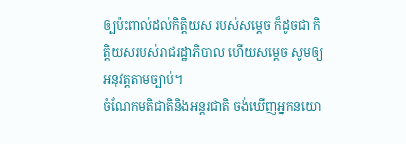ឲ្បប៉ះពាល់ដល់កិត្តិយស របស់សម្តេច ក៏ដូចជា កិត្តិយសរបស់រាជរដ្ឋាភិបាល ហើយសម្តេច សូមឲ្យអនុវត្តតាមច្បាប់។
ចំណែកមតិជាតិនិងអន្តរជាតិ ចង់ឃើញអ្នកនយោ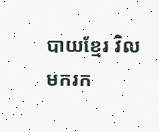បាយខ្មែរ វិលមករក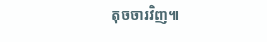តុចចារវិញ៕